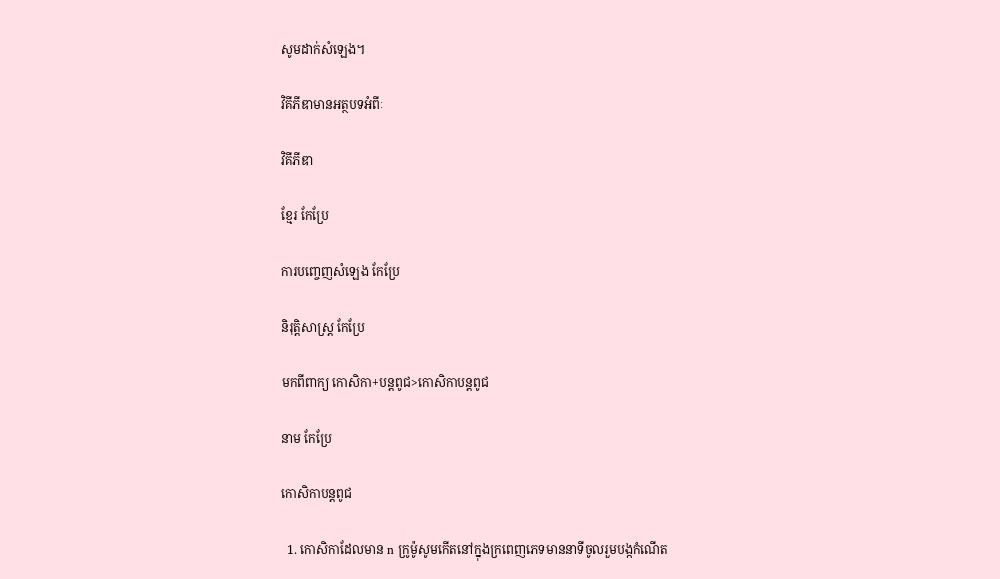សូមដាក់សំឡេង។

វិគីភីឌាមានអត្ថបទអំពីៈ

វិគីភីឌា

ខ្មែរ កែប្រែ

ការបញ្ចេញសំឡេង កែប្រែ

និរុត្តិសាស្ត្រ កែប្រែ

មកពីពាក្យ កោសិកា+បន្តពូជ>កោសិកាបន្តពូជ

នាម កែប្រែ

កោសិកាបន្តពូជ

  1. កោសិកាដែលមាន n ក្រូម៉ូសូមកើតនៅក្នុងក្រពេញភេទមាននាទីចូលរួមបង្កកំណើត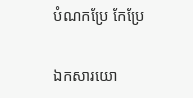បំណកប្រែ កែប្រែ

ឯកសារយោ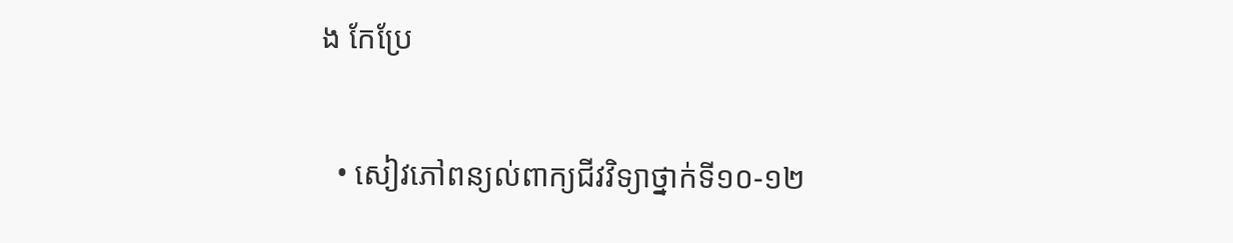ង កែប្រែ

  • សៀវភៅពន្យល់ពាក្យជីវវិទ្យាថ្នាក់ទី១០-១២